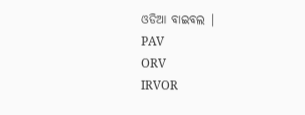ଓଡିଆ ବାଇବଲ |
PAV
ORV
IRVOR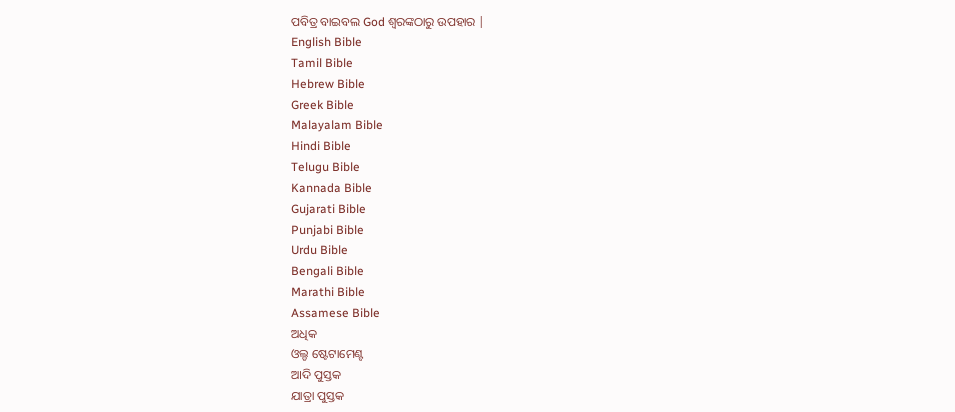ପବିତ୍ର ବାଇବଲ God ଶ୍ବରଙ୍କଠାରୁ ଉପହାର |
English Bible
Tamil Bible
Hebrew Bible
Greek Bible
Malayalam Bible
Hindi Bible
Telugu Bible
Kannada Bible
Gujarati Bible
Punjabi Bible
Urdu Bible
Bengali Bible
Marathi Bible
Assamese Bible
ଅଧିକ
ଓଲ୍ଡ ଷ୍ଟେଟାମେଣ୍ଟ
ଆଦି ପୁସ୍ତକ
ଯାତ୍ରା ପୁସ୍ତକ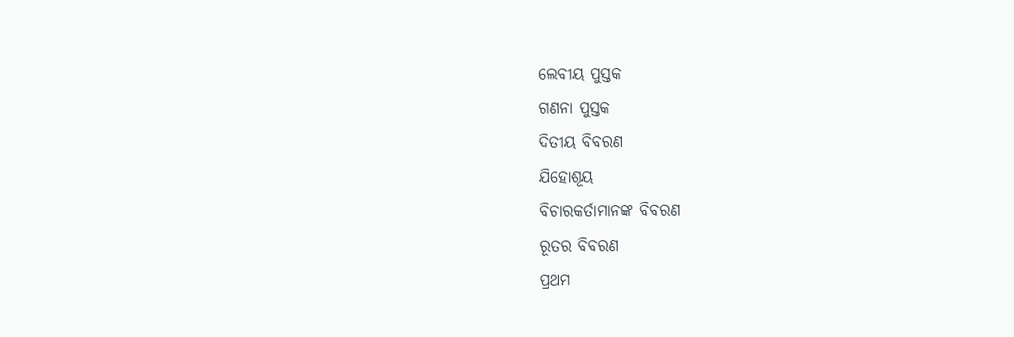ଲେବୀୟ ପୁସ୍ତକ
ଗଣନା ପୁସ୍ତକ
ଦିତୀୟ ବିବରଣ
ଯିହୋଶୂୟ
ବିଚାରକର୍ତାମାନଙ୍କ ବିବରଣ
ରୂତର ବିବରଣ
ପ୍ରଥମ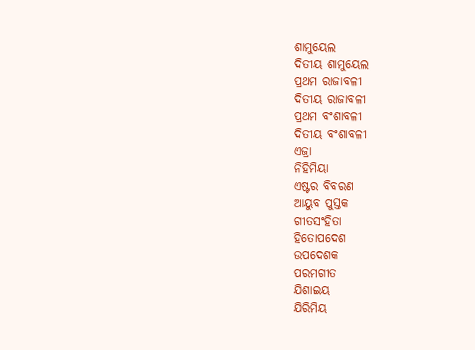ଶାମୁୟେଲ
ଦିତୀୟ ଶାମୁୟେଲ
ପ୍ରଥମ ରାଜାବଳୀ
ଦିତୀୟ ରାଜାବଳୀ
ପ୍ରଥମ ବଂଶାବଳୀ
ଦିତୀୟ ବଂଶାବଳୀ
ଏଜ୍ରା
ନିହିମିୟା
ଏଷ୍ଟର ବିବରଣ
ଆୟୁବ ପୁସ୍ତକ
ଗୀତସଂହିତା
ହିତୋପଦେଶ
ଉପଦେଶକ
ପରମଗୀତ
ଯିଶାଇୟ
ଯିରିମିୟ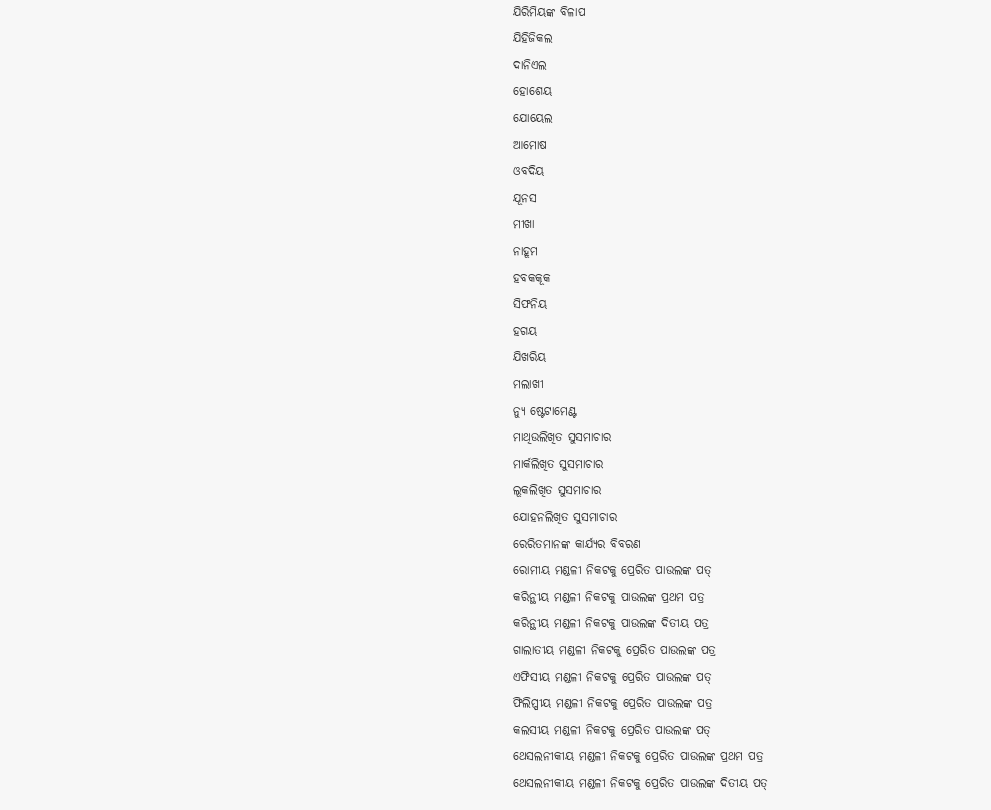ଯିରିମିୟଙ୍କ ବିଳାପ
ଯିହିଜିକଲ
ଦାନିଏଲ
ହୋଶେୟ
ଯୋୟେଲ
ଆମୋଷ
ଓବଦିୟ
ଯୂନସ
ମୀଖା
ନାହୂମ
ହବକକୂକ
ସିଫନିୟ
ହଗୟ
ଯିଖରିୟ
ମଲାଖୀ
ନ୍ୟୁ ଷ୍ଟେଟାମେଣ୍ଟ
ମାଥିଉଲିଖିତ ସୁସମାଚାର
ମାର୍କଲିଖିତ ସୁସମାଚାର
ଲୂକଲିଖିତ ସୁସମାଚାର
ଯୋହନଲିଖିତ ସୁସମାଚାର
ରେରିତମାନଙ୍କ କାର୍ଯ୍ୟର ବିବରଣ
ରୋମୀୟ ମଣ୍ଡଳୀ ନିକଟକୁ ପ୍ରେରିତ ପାଉଲଙ୍କ ପତ୍
କରିନ୍ଥୀୟ ମଣ୍ଡଳୀ ନିକଟକୁ ପାଉଲଙ୍କ ପ୍ରଥମ ପତ୍ର
କରିନ୍ଥୀୟ ମଣ୍ଡଳୀ ନିକଟକୁ ପାଉଲଙ୍କ ଦିତୀୟ ପତ୍ର
ଗାଲାତୀୟ ମଣ୍ଡଳୀ ନିକଟକୁ ପ୍ରେରିତ ପାଉଲଙ୍କ ପତ୍ର
ଏଫିସୀୟ ମଣ୍ଡଳୀ ନିକଟକୁ ପ୍ରେରିତ ପାଉଲଙ୍କ ପତ୍
ଫିଲିପ୍ପୀୟ ମଣ୍ଡଳୀ ନିକଟକୁ ପ୍ରେରିତ ପାଉଲଙ୍କ ପତ୍ର
କଲସୀୟ ମଣ୍ଡଳୀ ନିକଟକୁ ପ୍ରେରିତ ପାଉଲଙ୍କ ପତ୍
ଥେସଲନୀକୀୟ ମଣ୍ଡଳୀ ନିକଟକୁ ପ୍ରେରିତ ପାଉଲଙ୍କ ପ୍ରଥମ ପତ୍ର
ଥେସଲନୀକୀୟ ମଣ୍ଡଳୀ ନିକଟକୁ ପ୍ରେରିତ ପାଉଲଙ୍କ ଦିତୀୟ ପତ୍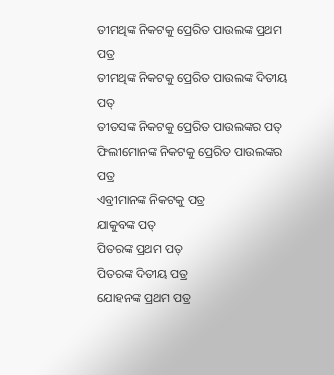ତୀମଥିଙ୍କ ନିକଟକୁ ପ୍ରେରିତ ପାଉଲଙ୍କ ପ୍ରଥମ ପତ୍ର
ତୀମଥିଙ୍କ ନିକଟକୁ ପ୍ରେରିତ ପାଉଲଙ୍କ ଦିତୀୟ ପତ୍
ତୀତସଙ୍କ ନିକଟକୁ ପ୍ରେରିତ ପାଉଲଙ୍କର ପତ୍
ଫିଲୀମୋନଙ୍କ ନିକଟକୁ ପ୍ରେରିତ ପାଉଲଙ୍କର ପତ୍ର
ଏବ୍ରୀମାନଙ୍କ ନିକଟକୁ ପତ୍ର
ଯାକୁବଙ୍କ ପତ୍
ପିତରଙ୍କ ପ୍ରଥମ ପତ୍
ପିତରଙ୍କ ଦିତୀୟ ପତ୍ର
ଯୋହନଙ୍କ ପ୍ରଥମ ପତ୍ର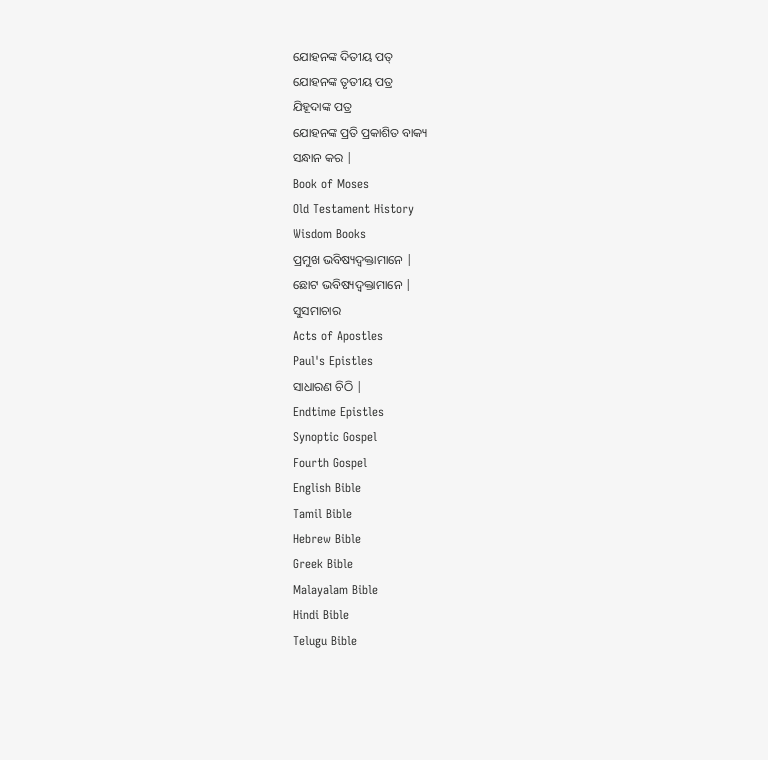ଯୋହନଙ୍କ ଦିତୀୟ ପତ୍
ଯୋହନଙ୍କ ତୃତୀୟ ପତ୍ର
ଯିହୂଦାଙ୍କ ପତ୍ର
ଯୋହନଙ୍କ ପ୍ରତି ପ୍ରକାଶିତ ବାକ୍ୟ
ସନ୍ଧାନ କର |
Book of Moses
Old Testament History
Wisdom Books
ପ୍ରମୁଖ ଭବିଷ୍ୟଦ୍ବକ୍ତାମାନେ |
ଛୋଟ ଭବିଷ୍ୟଦ୍ବକ୍ତାମାନେ |
ସୁସମାଚାର
Acts of Apostles
Paul's Epistles
ସାଧାରଣ ଚିଠି |
Endtime Epistles
Synoptic Gospel
Fourth Gospel
English Bible
Tamil Bible
Hebrew Bible
Greek Bible
Malayalam Bible
Hindi Bible
Telugu Bible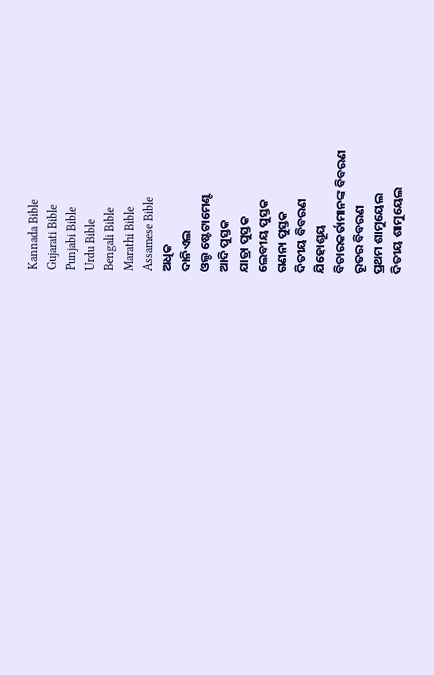Kannada Bible
Gujarati Bible
Punjabi Bible
Urdu Bible
Bengali Bible
Marathi Bible
Assamese Bible
ଅଧିକ
ଦାନିଏଲ
ଓଲ୍ଡ ଷ୍ଟେଟାମେଣ୍ଟ
ଆଦି ପୁସ୍ତକ
ଯାତ୍ରା ପୁସ୍ତକ
ଲେବୀୟ ପୁସ୍ତକ
ଗଣନା ପୁସ୍ତକ
ଦିତୀୟ ବିବରଣ
ଯିହୋଶୂୟ
ବିଚାରକର୍ତାମାନଙ୍କ ବିବରଣ
ରୂତର ବିବରଣ
ପ୍ରଥମ ଶାମୁୟେଲ
ଦିତୀୟ ଶାମୁୟେଲ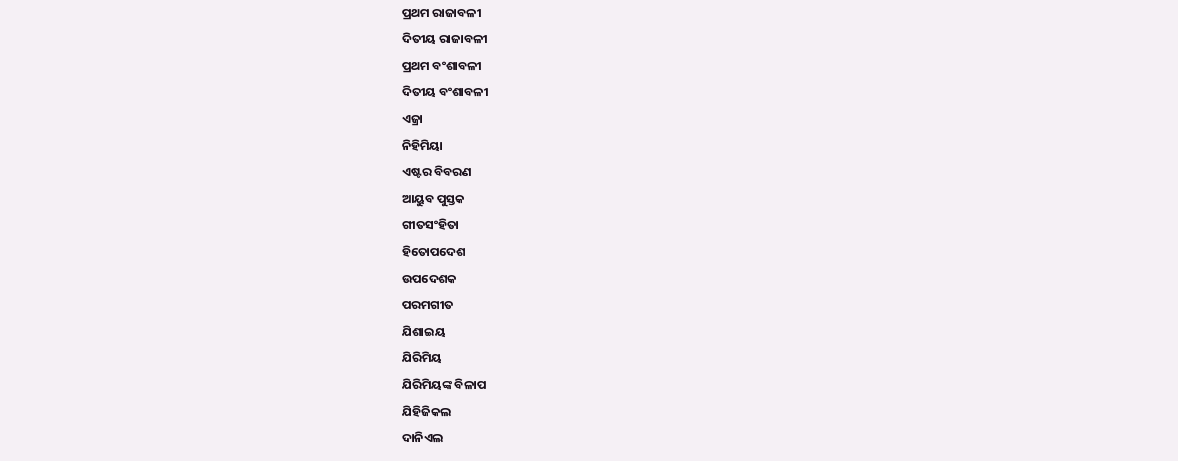ପ୍ରଥମ ରାଜାବଳୀ
ଦିତୀୟ ରାଜାବଳୀ
ପ୍ରଥମ ବଂଶାବଳୀ
ଦିତୀୟ ବଂଶାବଳୀ
ଏଜ୍ରା
ନିହିମିୟା
ଏଷ୍ଟର ବିବରଣ
ଆୟୁବ ପୁସ୍ତକ
ଗୀତସଂହିତା
ହିତୋପଦେଶ
ଉପଦେଶକ
ପରମଗୀତ
ଯିଶାଇୟ
ଯିରିମିୟ
ଯିରିମିୟଙ୍କ ବିଳାପ
ଯିହିଜିକଲ
ଦାନିଏଲ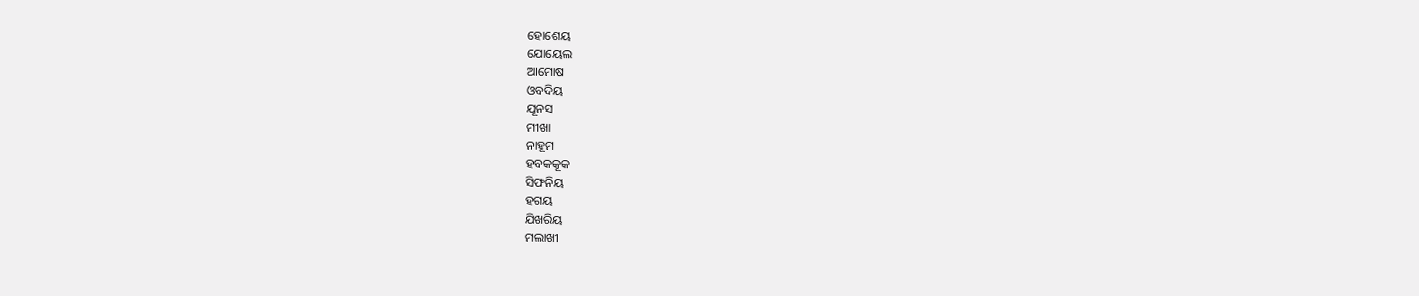ହୋଶେୟ
ଯୋୟେଲ
ଆମୋଷ
ଓବଦିୟ
ଯୂନସ
ମୀଖା
ନାହୂମ
ହବକକୂକ
ସିଫନିୟ
ହଗୟ
ଯିଖରିୟ
ମଲାଖୀ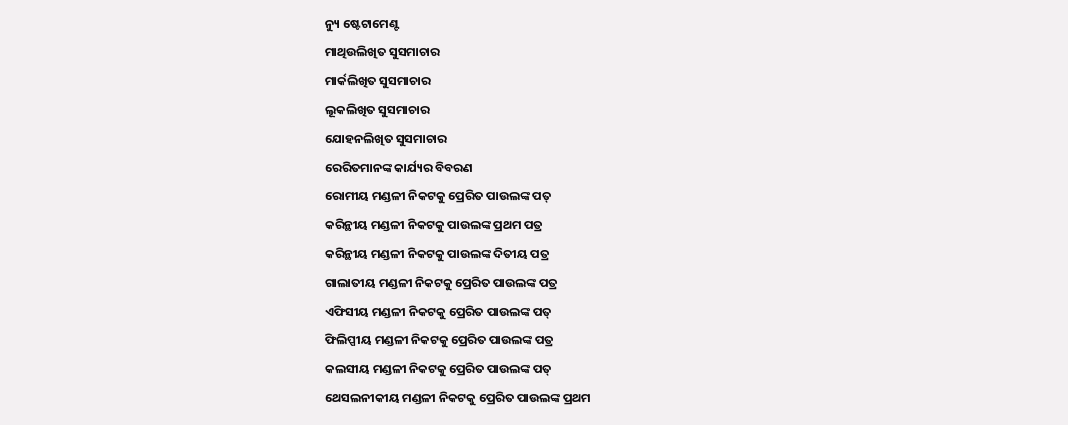ନ୍ୟୁ ଷ୍ଟେଟାମେଣ୍ଟ
ମାଥିଉଲିଖିତ ସୁସମାଚାର
ମାର୍କଲିଖିତ ସୁସମାଚାର
ଲୂକଲିଖିତ ସୁସମାଚାର
ଯୋହନଲିଖିତ ସୁସମାଚାର
ରେରିତମାନଙ୍କ କାର୍ଯ୍ୟର ବିବରଣ
ରୋମୀୟ ମଣ୍ଡଳୀ ନିକଟକୁ ପ୍ରେରିତ ପାଉଲଙ୍କ ପତ୍
କରିନ୍ଥୀୟ ମଣ୍ଡଳୀ ନିକଟକୁ ପାଉଲଙ୍କ ପ୍ରଥମ ପତ୍ର
କରିନ୍ଥୀୟ ମଣ୍ଡଳୀ ନିକଟକୁ ପାଉଲଙ୍କ ଦିତୀୟ ପତ୍ର
ଗାଲାତୀୟ ମଣ୍ଡଳୀ ନିକଟକୁ ପ୍ରେରିତ ପାଉଲଙ୍କ ପତ୍ର
ଏଫିସୀୟ ମଣ୍ଡଳୀ ନିକଟକୁ ପ୍ରେରିତ ପାଉଲଙ୍କ ପତ୍
ଫିଲିପ୍ପୀୟ ମଣ୍ଡଳୀ ନିକଟକୁ ପ୍ରେରିତ ପାଉଲଙ୍କ ପତ୍ର
କଲସୀୟ ମଣ୍ଡଳୀ ନିକଟକୁ ପ୍ରେରିତ ପାଉଲଙ୍କ ପତ୍
ଥେସଲନୀକୀୟ ମଣ୍ଡଳୀ ନିକଟକୁ ପ୍ରେରିତ ପାଉଲଙ୍କ ପ୍ରଥମ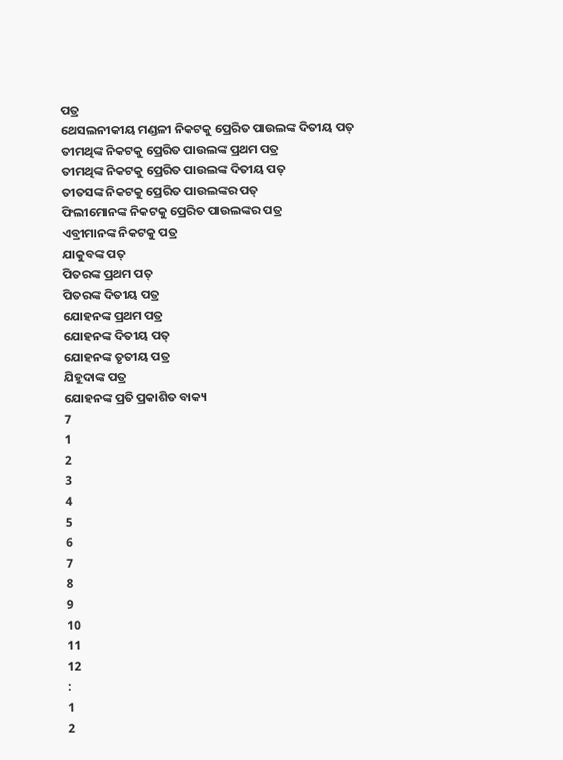ପତ୍ର
ଥେସଲନୀକୀୟ ମଣ୍ଡଳୀ ନିକଟକୁ ପ୍ରେରିତ ପାଉଲଙ୍କ ଦିତୀୟ ପତ୍
ତୀମଥିଙ୍କ ନିକଟକୁ ପ୍ରେରିତ ପାଉଲଙ୍କ ପ୍ରଥମ ପତ୍ର
ତୀମଥିଙ୍କ ନିକଟକୁ ପ୍ରେରିତ ପାଉଲଙ୍କ ଦିତୀୟ ପତ୍
ତୀତସଙ୍କ ନିକଟକୁ ପ୍ରେରିତ ପାଉଲଙ୍କର ପତ୍
ଫିଲୀମୋନଙ୍କ ନିକଟକୁ ପ୍ରେରିତ ପାଉଲଙ୍କର ପତ୍ର
ଏବ୍ରୀମାନଙ୍କ ନିକଟକୁ ପତ୍ର
ଯାକୁବଙ୍କ ପତ୍
ପିତରଙ୍କ ପ୍ରଥମ ପତ୍
ପିତରଙ୍କ ଦିତୀୟ ପତ୍ର
ଯୋହନଙ୍କ ପ୍ରଥମ ପତ୍ର
ଯୋହନଙ୍କ ଦିତୀୟ ପତ୍
ଯୋହନଙ୍କ ତୃତୀୟ ପତ୍ର
ଯିହୂଦାଙ୍କ ପତ୍ର
ଯୋହନଙ୍କ ପ୍ରତି ପ୍ରକାଶିତ ବାକ୍ୟ
7
1
2
3
4
5
6
7
8
9
10
11
12
:
1
2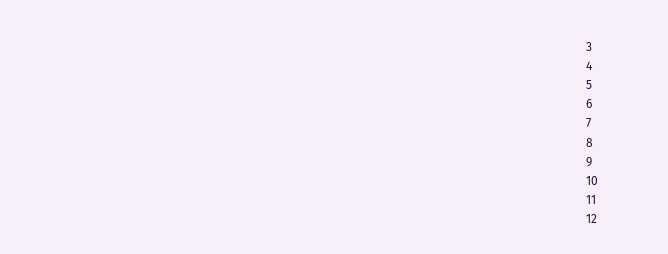3
4
5
6
7
8
9
10
11
12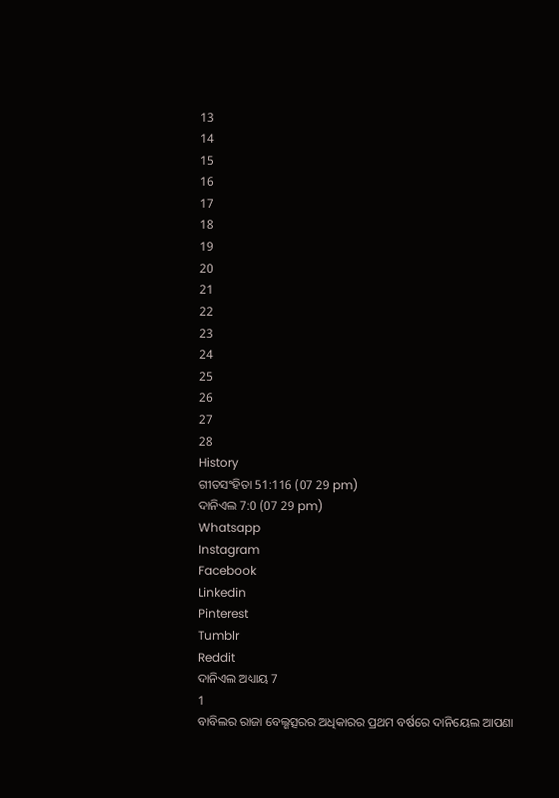13
14
15
16
17
18
19
20
21
22
23
24
25
26
27
28
History
ଗୀତସଂହିତା 51:116 (07 29 pm)
ଦାନିଏଲ 7:0 (07 29 pm)
Whatsapp
Instagram
Facebook
Linkedin
Pinterest
Tumblr
Reddit
ଦାନିଏଲ ଅଧ୍ୟାୟ 7
1
ବାବିଲର ରାଜା ବେଲ୍ଶତ୍ସରର ଅଧିକାରର ପ୍ରଥମ ବର୍ଷରେ ଦାନିୟେଲ ଆପଣା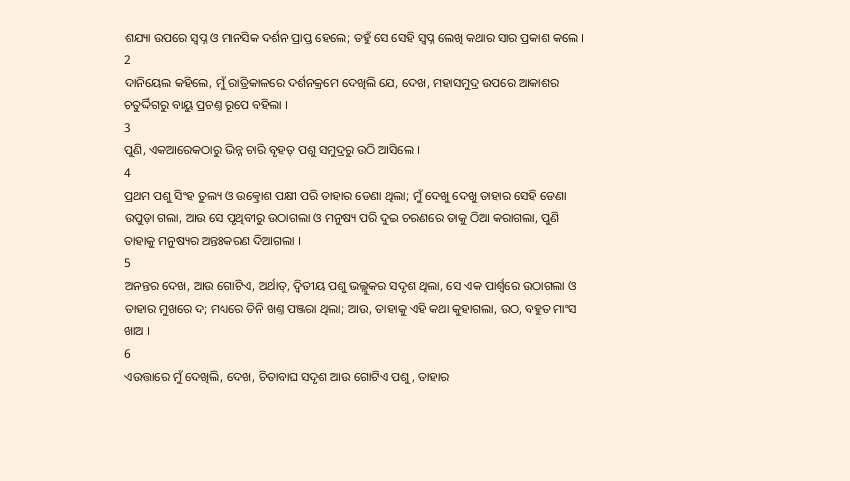ଶଯ୍ୟା ଉପରେ ସ୍ଵପ୍ନ ଓ ମାନସିକ ଦର୍ଶନ ପ୍ରାପ୍ତ ହେଲେ; ତହୁଁ ସେ ସେହି ସ୍ଵପ୍ନ ଲେଖି କଥାର ସାର ପ୍ରକାଶ କଲେ ।
2
ଦାନିୟେଲ କହିଲେ, ମୁଁ ରାତ୍ରିକାଳରେ ଦର୍ଶନକ୍ରମେ ଦେଖିଲି ଯେ, ଦେଖ, ମହାସମୁଦ୍ର ଉପରେ ଆକାଶର ଚତୁର୍ଦ୍ଦିଗରୁ ବାୟୁ ପ୍ରଚଣ୍ତ ରୂପେ ବହିଲା ।
3
ପୁଣି, ଏକଆରେକଠାରୁ ଭିନ୍ନ ଚାରି ବୃହତ୍ ପଶୁ ସମୁଦ୍ରରୁ ଉଠି ଆସିଲେ ।
4
ପ୍ରଥମ ପଶୁ ସିଂହ ତୁଲ୍ୟ ଓ ଉତ୍କ୍ରୋଶ ପକ୍ଷୀ ପରି ତାହାର ଡେଣା ଥିଲା; ମୁଁ ଦେଖୁ ଦେଖୁ ତାହାର ସେହି ଡେଣା ଉପୁଡ଼ା ଗଲା, ଆଉ ସେ ପୃଥିବୀରୁ ଉଠାଗଲା ଓ ମନୁଷ୍ୟ ପରି ଦୁଇ ଚରଣରେ ତାକୁ ଠିଆ କରାଗଲା, ପୁଣି ତାହାକୁ ମନୁଷ୍ୟର ଅନ୍ତଃକରଣ ଦିଆଗଲା ।
5
ଅନନ୍ତର ଦେଖ, ଆଉ ଗୋଟିଏ, ଅର୍ଥାତ୍, ଦ୍ଵିତୀୟ ପଶୁ ଭଲ୍ଲୁକର ସଦୃଶ ଥିଲା, ସେ ଏକ ପାର୍ଶ୍ଵରେ ଉଠାଗଲା ଓ ତାହାର ମୁଖରେ ଦ; ମଧ୍ୟରେ ତିନି ଖଣ୍ତ ପଞ୍ଜରା ଥିଲା; ଆଉ, ତାହାକୁ ଏହି କଥା କୁହାଗଲା, ଉଠ, ବହୁତ ମାଂସ ଖାଅ ।
6
ଏଉତ୍ତାରେ ମୁଁ ଦେଖିଲି, ଦେଖ, ଚିତାବାଘ ସଦୃଶ ଆଉ ଗୋଟିଏ ପଶୁ, ତାହାର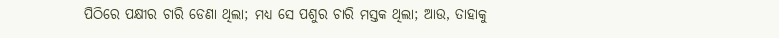ପିଠିରେ ପକ୍ଷୀର ଚାରି ଡେଣା ଥିଲା; ମଧ୍ୟ ସେ ପଶୁର ଚାରି ମସ୍ତକ ଥିଲା; ଆଉ, ତାହାକୁ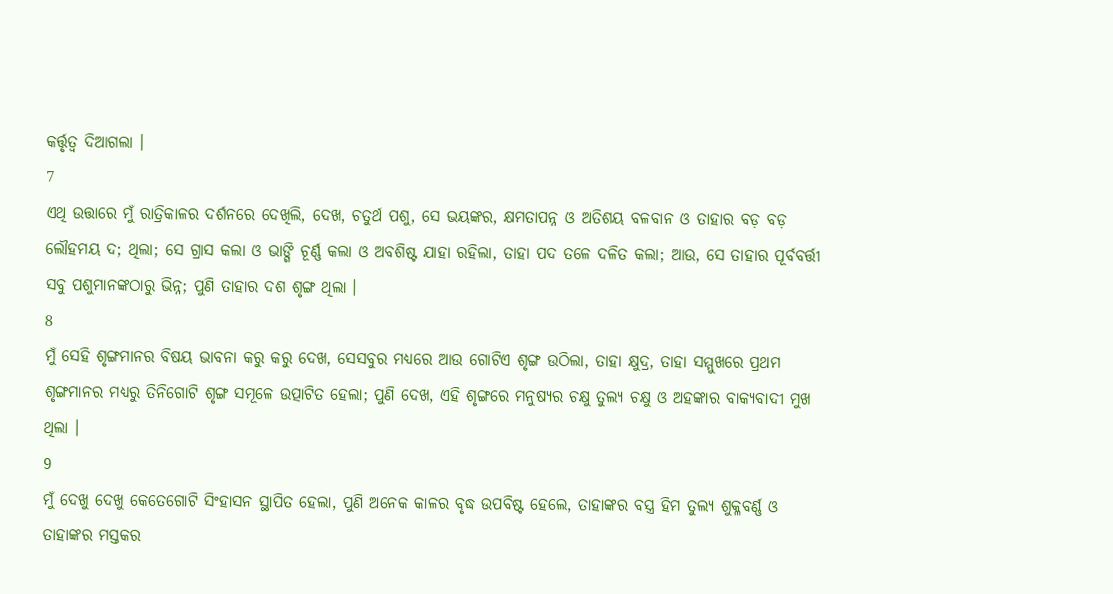କର୍ତ୍ତୃତ୍ଵ ଦିଆଗଲା ।
7
ଏଥି ଉତ୍ତାରେ ମୁଁ ରାତ୍ରିକାଳର ଦର୍ଶନରେ ଦେଖିଲି, ଦେଖ, ଚତୁର୍ଥ ପଶୁ, ସେ ଭୟଙ୍କର, କ୍ଷମତାପନ୍ନ ଓ ଅତିଶୟ ବଳବାନ ଓ ତାହାର ବଡ଼ ବଡ଼ ଲୌହମୟ ଦ; ଥିଲା; ସେ ଗ୍ରାସ କଲା ଓ ଭାଙ୍ଗି ଚୂର୍ଣ୍ଣ କଲା ଓ ଅବଶିଷ୍ଟ ଯାହା ରହିଲା, ତାହା ପଦ ତଳେ ଦଳିତ କଲା; ଆଉ, ସେ ତାହାର ପୂର୍ବବର୍ତ୍ତୀ ସବୁ ପଶୁମାନଙ୍କଠାରୁ ଭିନ୍ନ; ପୁଣି ତାହାର ଦଶ ଶୃଙ୍ଗ ଥିଲା ।
8
ମୁଁ ସେହି ଶୃଙ୍ଗମାନର ବିଷୟ ଭାବନା କରୁ କରୁ ଦେଖ, ସେସବୁର ମଧ୍ୟରେ ଆଉ ଗୋଟିଏ ଶୃଙ୍ଗ ଉଠିଲା, ତାହା କ୍ଷୁଦ୍ର, ତାହା ସମ୍ମୁଖରେ ପ୍ରଥମ ଶୃଙ୍ଗମାନର ମଧ୍ୟରୁ ତିନିଗୋଟି ଶୃଙ୍ଗ ସମୂଳେ ଉତ୍ପାଟିତ ହେଲା; ପୁଣି ଦେଖ, ଏହି ଶୃଙ୍ଗରେ ମନୁଷ୍ୟର ଚକ୍ଷୁ ତୁଲ୍ୟ ଚକ୍ଷୁ ଓ ଅହଙ୍କାର ବାକ୍ୟବାଦୀ ମୁଖ ଥିଲା ।
9
ମୁଁ ଦେଖୁ ଦେଖୁ କେତେଗୋଟି ସିଂହାସନ ସ୍ଥାପିତ ହେଲା, ପୁଣି ଅନେକ କାଳର ବୃଦ୍ଧ ଉପବିଷ୍ଟ ହେଲେ, ତାହାଙ୍କର ବସ୍ତ୍ର ହିମ ତୁଲ୍ୟ ଶୁକ୍ଳବର୍ଣ୍ଣ ଓ ତାହାଙ୍କର ମସ୍ତକର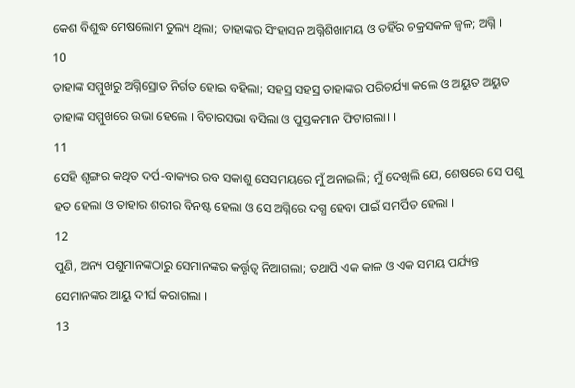କେଶ ବିଶୁଦ୍ଧ ମେଷଲୋମ ତୁଲ୍ୟ ଥିଲା; ତାହାଙ୍କର ସିଂହାସନ ଅଗ୍ନିଶିଖାମୟ ଓ ତହିଁର ଚକ୍ରସକଳ ଜ୍ଵଳ; ଅଗ୍ନି ।
10
ତାହାଙ୍କ ସମ୍ମୁଖରୁ ଅଗ୍ନିସ୍ରୋତ ନିର୍ଗତ ହୋଇ ବହିଲା; ସହସ୍ର ସହସ୍ର ତାହାଙ୍କର ପରିଚର୍ଯ୍ୟା କଲେ ଓ ଅୟୁତ ଅୟୁତ ତାହାଙ୍କ ସମ୍ମୁଖରେ ଉଭା ହେଲେ । ବିଚାରସଭା ବସିଲା ଓ ପୁସ୍ତକମାନ ଫିଟାଗଲା। ।
11
ସେହି ଶୃଙ୍ଗର କଥିତ ଦର୍ପ-ବାକ୍ୟର ରବ ସକାଶୁ ସେସମୟରେ ମୁଁ ଅନାଇଲି; ମୁଁ ଦେଖିଲି ଯେ, ଶେଷରେ ସେ ପଶୁ ହତ ହେଲା ଓ ତାହାର ଶରୀର ବିନଷ୍ଟ ହେଲା ଓ ସେ ଅଗ୍ନିରେ ଦଗ୍ଧ ହେବା ପାଇଁ ସମର୍ପିତ ହେଲା ।
12
ପୁଣି, ଅନ୍ୟ ପଶୁମାନଙ୍କଠାରୁ ସେମାନଙ୍କର କର୍ତ୍ତୃତ୍ଵ ନିଆଗଲା; ତଥାପି ଏକ କାଳ ଓ ଏକ ସମୟ ପର୍ଯ୍ୟନ୍ତ ସେମାନଙ୍କର ଆୟୁ ଦୀର୍ଘ କରାଗଲା ।
13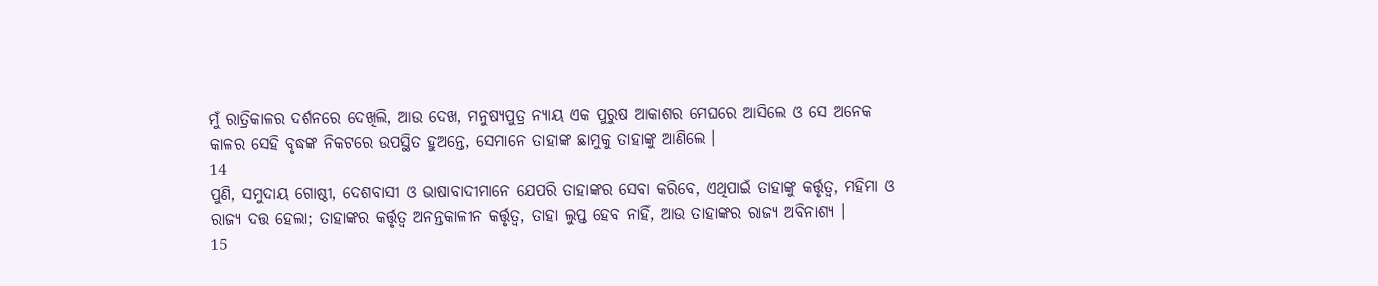ମୁଁ ରାତ୍ରିକାଳର ଦର୍ଶନରେ ଦେଖିଲି, ଆଉ ଦେଖ, ମନୁଷ୍ୟପୁତ୍ର ନ୍ୟାୟ ଏକ ପୁରୁଷ ଆକାଶର ମେଘରେ ଆସିଲେ ଓ ସେ ଅନେକ କାଳର ସେହି ବୃଦ୍ଧଙ୍କ ନିକଟରେ ଉପସ୍ଥିତ ହୁଅନ୍ତେ, ସେମାନେ ତାହାଙ୍କ ଛାମୁକୁ ତାହାଙ୍କୁ ଆଣିଲେ ।
14
ପୁଣି, ସମୁଦାୟ ଗୋଷ୍ଠୀ, ଦେଶବାସୀ ଓ ଭାଷାବାଦୀମାନେ ଯେପରି ତାହାଙ୍କର ସେବା କରିବେ, ଏଥିପାଇଁ ତାହାଙ୍କୁ କର୍ତ୍ତୃତ୍ଵ, ମହିମା ଓ ରାଜ୍ୟ ଦତ୍ତ ହେଲା; ତାହାଙ୍କର କର୍ତ୍ତୃତ୍ଵ ଅନନ୍ତକାଳୀନ କର୍ତ୍ତୃତ୍ଵ, ତାହା ଲୁପ୍ତ ହେବ ନାହିଁ, ଆଉ ତାହାଙ୍କର ରାଜ୍ୟ ଅବିନାଶ୍ୟ ।
15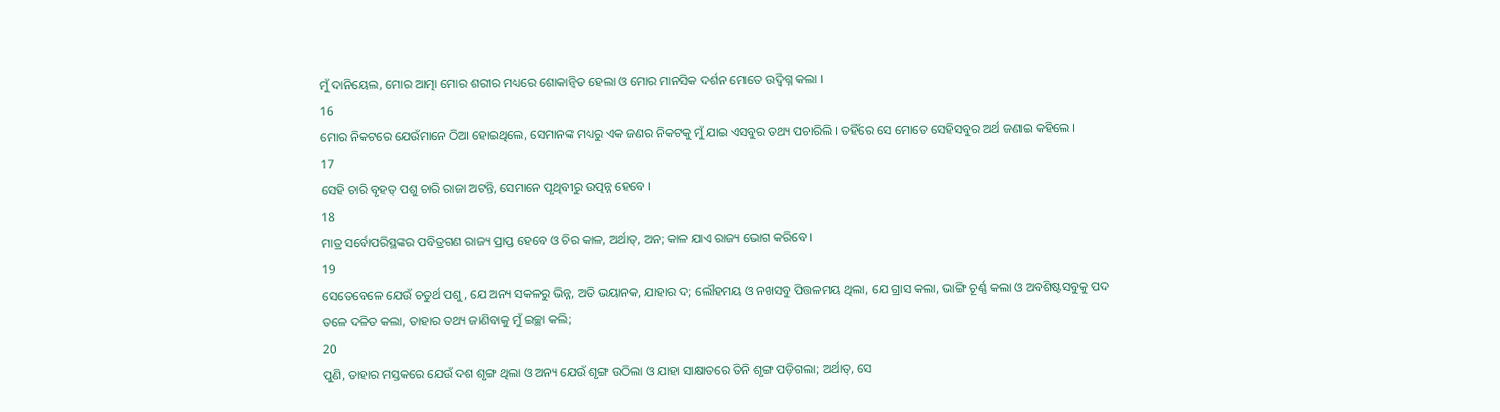ମୁଁ ଦାନିୟେଲ, ମୋର ଆତ୍ମା ମୋର ଶରୀର ମଧ୍ୟରେ ଶୋକାନ୍ଵିତ ହେଲା ଓ ମୋର ମାନସିକ ଦର୍ଶନ ମୋତେ ଉଦ୍ବିଗ୍ନ କଲା ।
16
ମୋର ନିକଟରେ ଯେଉଁମାନେ ଠିଆ ହୋଇଥିଲେ, ସେମାନଙ୍କ ମଧ୍ୟରୁ ଏକ ଜଣର ନିକଟକୁ ମୁଁ ଯାଇ ଏସବୁର ତଥ୍ୟ ପଚାରିଲି । ତହିଁରେ ସେ ମୋତେ ସେହିସବୁର ଅର୍ଥ ଜଣାଇ କହିଲେ ।
17
ସେହି ଚାରି ବୃହତ୍ ପଶୁ ଚାରି ରାଜା ଅଟନ୍ତି, ସେମାନେ ପୃଥିବୀରୁ ଉତ୍ପନ୍ନ ହେବେ ।
18
ମାତ୍ର ସର୍ବୋପରିସ୍ଥଙ୍କର ପବିତ୍ରଗଣ ରାଜ୍ୟ ପ୍ରାପ୍ତ ହେବେ ଓ ଚିର କାଳ, ଅର୍ଥାତ୍, ଅନ; କାଳ ଯାଏ ରାଜ୍ୟ ଭୋଗ କରିବେ ।
19
ସେତେବେଳେ ଯେଉଁ ଚତୁର୍ଥ ପଶୁ, ଯେ ଅନ୍ୟ ସକଳରୁ ଭିନ୍ନ, ଅତି ଭୟାନକ, ଯାହାର ଦ; ଲୌହମୟ ଓ ନଖସବୁ ପିତ୍ତଳମୟ ଥିଲା, ଯେ ଗ୍ରାସ କଲା, ଭାଙ୍ଗି ଚୂର୍ଣ୍ଣ କଲା ଓ ଅବଶିଷ୍ଟସବୁକୁ ପଦ ତଳେ ଦଳିତ କଲା, ତାହାର ତଥ୍ୟ ଜାଣିବାକୁ ମୁଁ ଇଚ୍ଛା କଲି;
20
ପୁଣି, ତାହାର ମସ୍ତକରେ ଯେଉଁ ଦଶ ଶୃଙ୍ଗ ଥିଲା ଓ ଅନ୍ୟ ଯେଉଁ ଶୃଙ୍ଗ ଉଠିଲା ଓ ଯାହା ସାକ୍ଷାତରେ ତିନି ଶୃଙ୍ଗ ପଡ଼ିଗଲା; ଅର୍ଥାତ୍, ସେ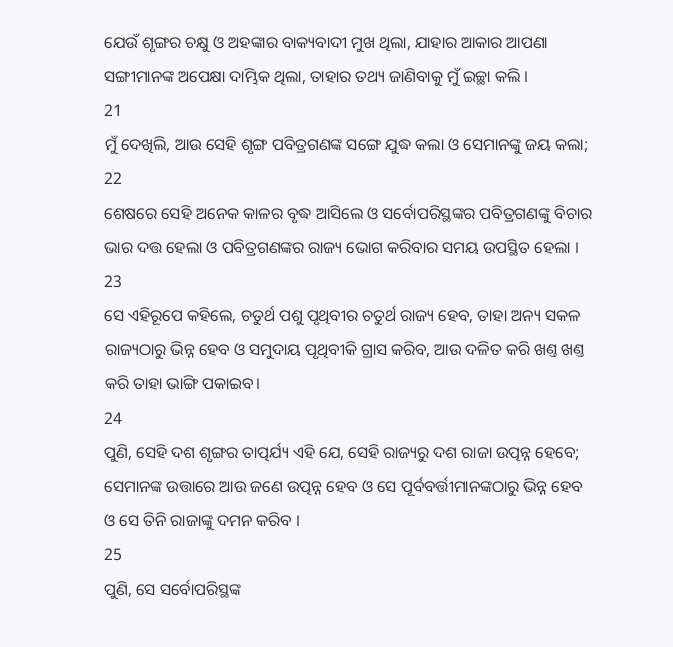ଯେଉଁ ଶୃଙ୍ଗର ଚକ୍ଷୁ ଓ ଅହଙ୍କାର ବାକ୍ୟବାଦୀ ମୁଖ ଥିଲା, ଯାହାର ଆକାର ଆପଣା ସଙ୍ଗୀମାନଙ୍କ ଅପେକ୍ଷା ଦାମ୍ଭିକ ଥିଲା, ତାହାର ତଥ୍ୟ ଜାଣିବାକୁ ମୁଁ ଇଚ୍ଛା କଲି ।
21
ମୁଁ ଦେଖିଲି, ଆଉ ସେହି ଶୃଙ୍ଗ ପବିତ୍ରଗଣଙ୍କ ସଙ୍ଗେ ଯୁଦ୍ଧ କଲା ଓ ସେମାନଙ୍କୁ ଜୟ କଲା;
22
ଶେଷରେ ସେହି ଅନେକ କାଳର ବୃଦ୍ଧ ଆସିଲେ ଓ ସର୍ବୋପରିସ୍ଥଙ୍କର ପବିତ୍ରଗଣଙ୍କୁ ବିଚାର ଭାର ଦତ୍ତ ହେଲା ଓ ପବିତ୍ରଗଣଙ୍କର ରାଜ୍ୟ ଭୋଗ କରିବାର ସମୟ ଉପସ୍ଥିତ ହେଲା ।
23
ସେ ଏହିରୂପେ କହିଲେ, ଚତୁର୍ଥ ପଶୁ ପୃଥିବୀର ଚତୁର୍ଥ ରାଜ୍ୟ ହେବ, ତାହା ଅନ୍ୟ ସକଳ ରାଜ୍ୟଠାରୁ ଭିନ୍ନ ହେବ ଓ ସମୁଦାୟ ପୃଥିବୀକି ଗ୍ରାସ କରିବ, ଆଉ ଦଳିତ କରି ଖଣ୍ତ ଖଣ୍ତ କରି ତାହା ଭାଙ୍ଗି ପକାଇବ।
24
ପୁଣି, ସେହି ଦଶ ଶୃଙ୍ଗର ତାତ୍ପର୍ଯ୍ୟ ଏହି ଯେ, ସେହି ରାଜ୍ୟରୁ ଦଶ ରାଜା ଉତ୍ପନ୍ନ ହେବେ; ସେମାନଙ୍କ ଉତ୍ତାରେ ଆଉ ଜଣେ ଉତ୍ପନ୍ନ ହେବ ଓ ସେ ପୂର୍ବବର୍ତ୍ତୀମାନଙ୍କଠାରୁ ଭିନ୍ନ ହେବ ଓ ସେ ତିନି ରାଜାଙ୍କୁ ଦମନ କରିବ ।
25
ପୁଣି, ସେ ସର୍ବୋପରିସ୍ଥଙ୍କ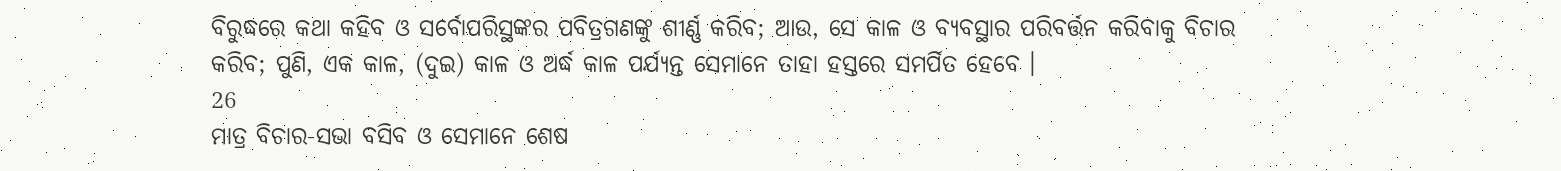ବିରୁଦ୍ଧରେ କଥା କହିବ ଓ ସର୍ବୋପରିସ୍ଥଙ୍କର ପବିତ୍ରଗଣଙ୍କୁ ଶୀର୍ଣ୍ଣ କରିବ; ଆଉ, ସେ କାଳ ଓ ବ୍ୟବସ୍ଥାର ପରିବର୍ତ୍ତନ କରିବାକୁ ବିଚାର କରିବ; ପୁଣି, ଏକ କାଳ, (ଦୁଇ) କାଳ ଓ ଅର୍ଦ୍ଧ କାଳ ପର୍ଯ୍ୟନ୍ତ ସେମାନେ ତାହା ହସ୍ତରେ ସମର୍ପିତ ହେବେ ।
26
ମାତ୍ର ବିଚାର-ସଭା ବସିବ ଓ ସେମାନେ ଶେଷ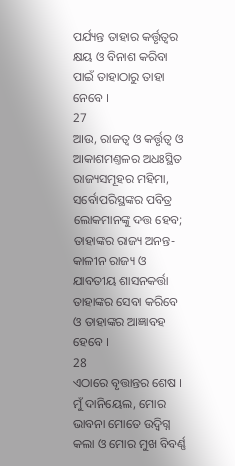ପର୍ଯ୍ୟନ୍ତ ତାହାର କର୍ତ୍ତୃତ୍ଵର କ୍ଷୟ ଓ ବିନାଶ କରିବା ପାଇଁ ତାହାଠାରୁ ତାହା ନେବେ ।
27
ଆଉ, ରାଜତ୍ଵ ଓ କର୍ତ୍ତୃତ୍ଵ ଓ ଆକାଶମଣ୍ତଳର ଅଧଃସ୍ଥିତ ରାଜ୍ୟସମୂହର ମହିମା, ସର୍ବୋପରିସ୍ଥଙ୍କର ପବିତ୍ର ଲୋକମାନଙ୍କୁ ଦତ୍ତ ହେବ; ତାହାଙ୍କର ରାଜ୍ୟ ଅନନ୍ତ-କାଳୀନ ରାଜ୍ୟ ଓ ଯାବତୀୟ ଶାସନକର୍ତ୍ତା ତାହାଙ୍କର ସେବା କରିବେ ଓ ତାହାଙ୍କର ଆଜ୍ଞାବହ ହେବେ ।
28
ଏଠାରେ ବୃତ୍ତାନ୍ତର ଶେଷ । ମୁଁ ଦାନିୟେଲ, ମୋର ଭାବନା ମୋତେ ଉଦ୍ବିଗ୍ନ କଲା ଓ ମୋର ମୁଖ ବିବର୍ଣ୍ଣ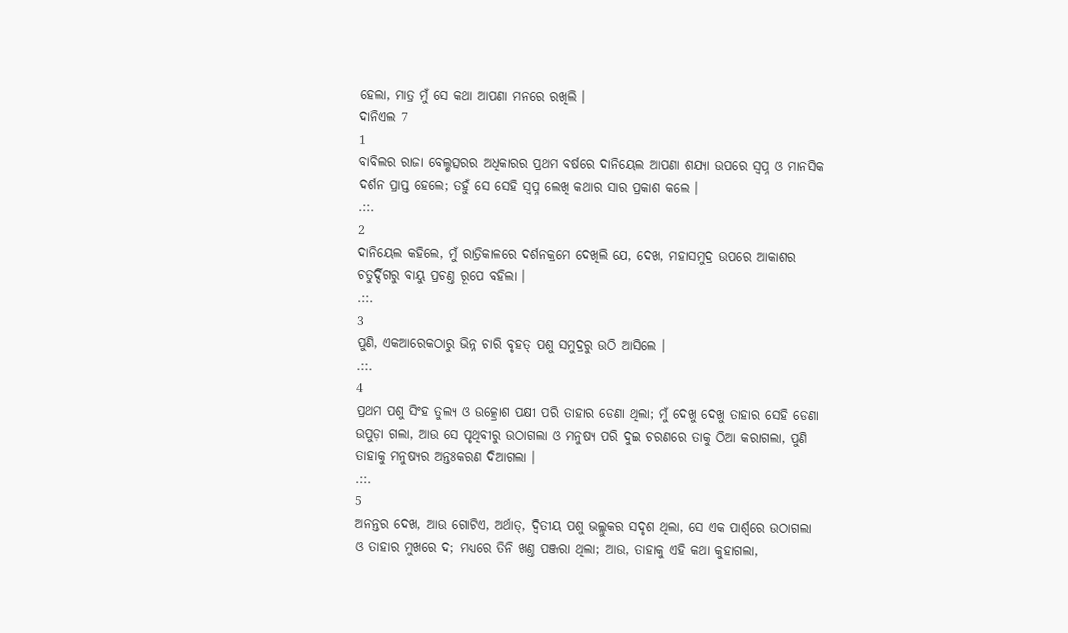ହେଲା, ମାତ୍ର ମୁଁ ସେ କଥା ଆପଣା ମନରେ ରଖିଲି ।
ଦାନିଏଲ 7
1
ବାବିଲର ରାଜା ବେଲ୍ଶତ୍ସରର ଅଧିକାରର ପ୍ରଥମ ବର୍ଷରେ ଦାନିୟେଲ ଆପଣା ଶଯ୍ୟା ଉପରେ ସ୍ଵପ୍ନ ଓ ମାନସିକ ଦର୍ଶନ ପ୍ରାପ୍ତ ହେଲେ; ତହୁଁ ସେ ସେହି ସ୍ଵପ୍ନ ଲେଖି କଥାର ସାର ପ୍ରକାଶ କଲେ ।
.::.
2
ଦାନିୟେଲ କହିଲେ, ମୁଁ ରାତ୍ରିକାଳରେ ଦର୍ଶନକ୍ରମେ ଦେଖିଲି ଯେ, ଦେଖ, ମହାସମୁଦ୍ର ଉପରେ ଆକାଶର ଚତୁର୍ଦ୍ଦିଗରୁ ବାୟୁ ପ୍ରଚଣ୍ତ ରୂପେ ବହିଲା ।
.::.
3
ପୁଣି, ଏକଆରେକଠାରୁ ଭିନ୍ନ ଚାରି ବୃହତ୍ ପଶୁ ସମୁଦ୍ରରୁ ଉଠି ଆସିଲେ ।
.::.
4
ପ୍ରଥମ ପଶୁ ସିଂହ ତୁଲ୍ୟ ଓ ଉତ୍କ୍ରୋଶ ପକ୍ଷୀ ପରି ତାହାର ଡେଣା ଥିଲା; ମୁଁ ଦେଖୁ ଦେଖୁ ତାହାର ସେହି ଡେଣା ଉପୁଡ଼ା ଗଲା, ଆଉ ସେ ପୃଥିବୀରୁ ଉଠାଗଲା ଓ ମନୁଷ୍ୟ ପରି ଦୁଇ ଚରଣରେ ତାକୁ ଠିଆ କରାଗଲା, ପୁଣି ତାହାକୁ ମନୁଷ୍ୟର ଅନ୍ତଃକରଣ ଦିଆଗଲା ।
.::.
5
ଅନନ୍ତର ଦେଖ, ଆଉ ଗୋଟିଏ, ଅର୍ଥାତ୍, ଦ୍ଵିତୀୟ ପଶୁ ଭଲ୍ଲୁକର ସଦୃଶ ଥିଲା, ସେ ଏକ ପାର୍ଶ୍ଵରେ ଉଠାଗଲା ଓ ତାହାର ମୁଖରେ ଦ; ମଧ୍ୟରେ ତିନି ଖଣ୍ତ ପଞ୍ଜରା ଥିଲା; ଆଉ, ତାହାକୁ ଏହି କଥା କୁହାଗଲା,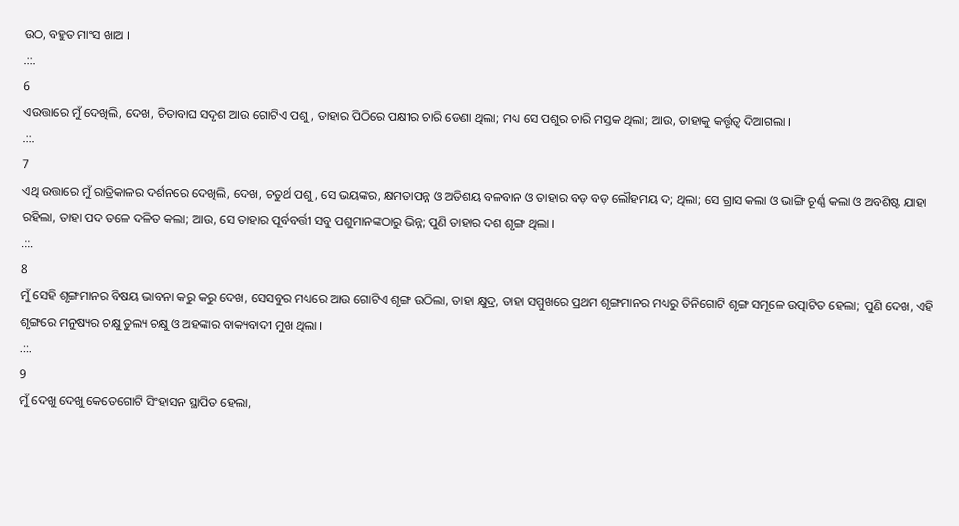ଉଠ, ବହୁତ ମାଂସ ଖାଅ ।
.::.
6
ଏଉତ୍ତାରେ ମୁଁ ଦେଖିଲି, ଦେଖ, ଚିତାବାଘ ସଦୃଶ ଆଉ ଗୋଟିଏ ପଶୁ, ତାହାର ପିଠିରେ ପକ୍ଷୀର ଚାରି ଡେଣା ଥିଲା; ମଧ୍ୟ ସେ ପଶୁର ଚାରି ମସ୍ତକ ଥିଲା; ଆଉ, ତାହାକୁ କର୍ତ୍ତୃତ୍ଵ ଦିଆଗଲା ।
.::.
7
ଏଥି ଉତ୍ତାରେ ମୁଁ ରାତ୍ରିକାଳର ଦର୍ଶନରେ ଦେଖିଲି, ଦେଖ, ଚତୁର୍ଥ ପଶୁ, ସେ ଭୟଙ୍କର, କ୍ଷମତାପନ୍ନ ଓ ଅତିଶୟ ବଳବାନ ଓ ତାହାର ବଡ଼ ବଡ଼ ଲୌହମୟ ଦ; ଥିଲା; ସେ ଗ୍ରାସ କଲା ଓ ଭାଙ୍ଗି ଚୂର୍ଣ୍ଣ କଲା ଓ ଅବଶିଷ୍ଟ ଯାହା ରହିଲା, ତାହା ପଦ ତଳେ ଦଳିତ କଲା; ଆଉ, ସେ ତାହାର ପୂର୍ବବର୍ତ୍ତୀ ସବୁ ପଶୁମାନଙ୍କଠାରୁ ଭିନ୍ନ; ପୁଣି ତାହାର ଦଶ ଶୃଙ୍ଗ ଥିଲା ।
.::.
8
ମୁଁ ସେହି ଶୃଙ୍ଗମାନର ବିଷୟ ଭାବନା କରୁ କରୁ ଦେଖ, ସେସବୁର ମଧ୍ୟରେ ଆଉ ଗୋଟିଏ ଶୃଙ୍ଗ ଉଠିଲା, ତାହା କ୍ଷୁଦ୍ର, ତାହା ସମ୍ମୁଖରେ ପ୍ରଥମ ଶୃଙ୍ଗମାନର ମଧ୍ୟରୁ ତିନିଗୋଟି ଶୃଙ୍ଗ ସମୂଳେ ଉତ୍ପାଟିତ ହେଲା; ପୁଣି ଦେଖ, ଏହି ଶୃଙ୍ଗରେ ମନୁଷ୍ୟର ଚକ୍ଷୁ ତୁଲ୍ୟ ଚକ୍ଷୁ ଓ ଅହଙ୍କାର ବାକ୍ୟବାଦୀ ମୁଖ ଥିଲା ।
.::.
9
ମୁଁ ଦେଖୁ ଦେଖୁ କେତେଗୋଟି ସିଂହାସନ ସ୍ଥାପିତ ହେଲା,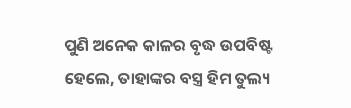ପୁଣି ଅନେକ କାଳର ବୃଦ୍ଧ ଉପବିଷ୍ଟ ହେଲେ, ତାହାଙ୍କର ବସ୍ତ୍ର ହିମ ତୁଲ୍ୟ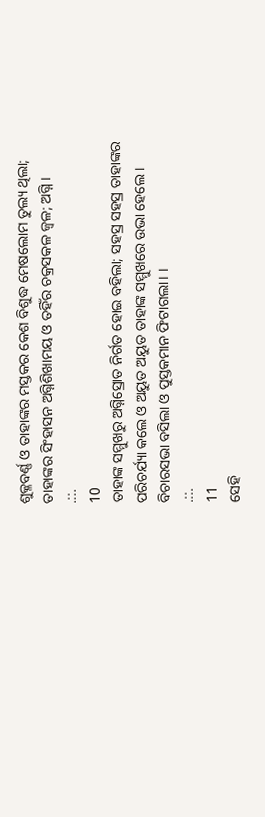ଶୁକ୍ଳବର୍ଣ୍ଣ ଓ ତାହାଙ୍କର ମସ୍ତକର କେଶ ବିଶୁଦ୍ଧ ମେଷଲୋମ ତୁଲ୍ୟ ଥିଲା; ତାହାଙ୍କର ସିଂହାସନ ଅଗ୍ନିଶିଖାମୟ ଓ ତହିଁର ଚକ୍ରସକଳ ଜ୍ଵଳ; ଅଗ୍ନି ।
.::.
10
ତାହାଙ୍କ ସମ୍ମୁଖରୁ ଅଗ୍ନିସ୍ରୋତ ନିର୍ଗତ ହୋଇ ବହିଲା; ସହସ୍ର ସହସ୍ର ତାହାଙ୍କର ପରିଚର୍ଯ୍ୟା କଲେ ଓ ଅୟୁତ ଅୟୁତ ତାହାଙ୍କ ସମ୍ମୁଖରେ ଉଭା ହେଲେ । ବିଚାରସଭା ବସିଲା ଓ ପୁସ୍ତକମାନ ଫିଟାଗଲା। ।
.::.
11
ସେହି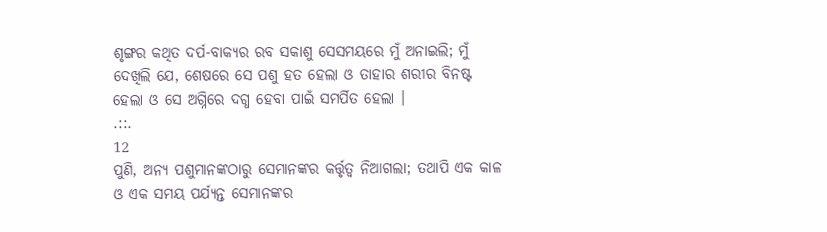ଶୃଙ୍ଗର କଥିତ ଦର୍ପ-ବାକ୍ୟର ରବ ସକାଶୁ ସେସମୟରେ ମୁଁ ଅନାଇଲି; ମୁଁ ଦେଖିଲି ଯେ, ଶେଷରେ ସେ ପଶୁ ହତ ହେଲା ଓ ତାହାର ଶରୀର ବିନଷ୍ଟ ହେଲା ଓ ସେ ଅଗ୍ନିରେ ଦଗ୍ଧ ହେବା ପାଇଁ ସମର୍ପିତ ହେଲା ।
.::.
12
ପୁଣି, ଅନ୍ୟ ପଶୁମାନଙ୍କଠାରୁ ସେମାନଙ୍କର କର୍ତ୍ତୃତ୍ଵ ନିଆଗଲା; ତଥାପି ଏକ କାଳ ଓ ଏକ ସମୟ ପର୍ଯ୍ୟନ୍ତ ସେମାନଙ୍କର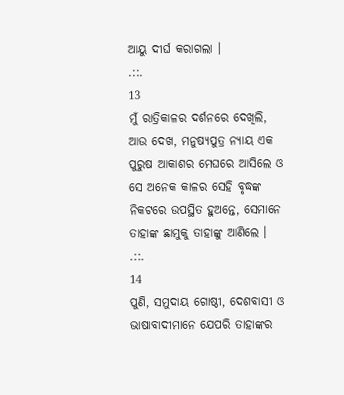ଆୟୁ ଦୀର୍ଘ କରାଗଲା ।
.::.
13
ମୁଁ ରାତ୍ରିକାଳର ଦର୍ଶନରେ ଦେଖିଲି, ଆଉ ଦେଖ, ମନୁଷ୍ୟପୁତ୍ର ନ୍ୟାୟ ଏକ ପୁରୁଷ ଆକାଶର ମେଘରେ ଆସିଲେ ଓ ସେ ଅନେକ କାଳର ସେହି ବୃଦ୍ଧଙ୍କ ନିକଟରେ ଉପସ୍ଥିତ ହୁଅନ୍ତେ, ସେମାନେ ତାହାଙ୍କ ଛାମୁକୁ ତାହାଙ୍କୁ ଆଣିଲେ ।
.::.
14
ପୁଣି, ସମୁଦାୟ ଗୋଷ୍ଠୀ, ଦେଶବାସୀ ଓ ଭାଷାବାଦୀମାନେ ଯେପରି ତାହାଙ୍କର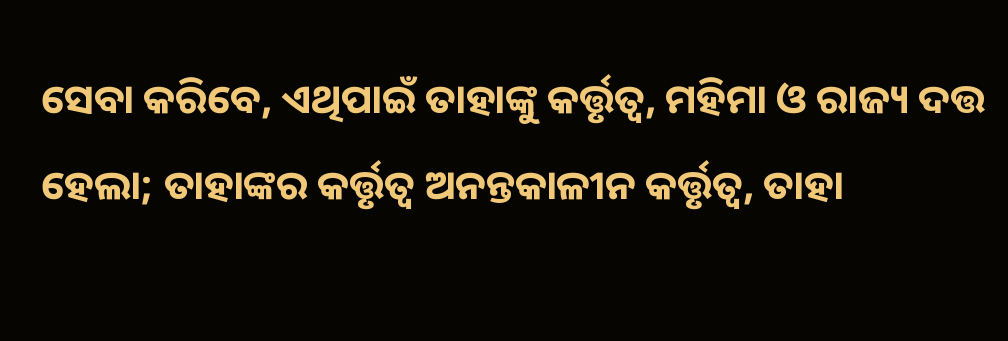ସେବା କରିବେ, ଏଥିପାଇଁ ତାହାଙ୍କୁ କର୍ତ୍ତୃତ୍ଵ, ମହିମା ଓ ରାଜ୍ୟ ଦତ୍ତ ହେଲା; ତାହାଙ୍କର କର୍ତ୍ତୃତ୍ଵ ଅନନ୍ତକାଳୀନ କର୍ତ୍ତୃତ୍ଵ, ତାହା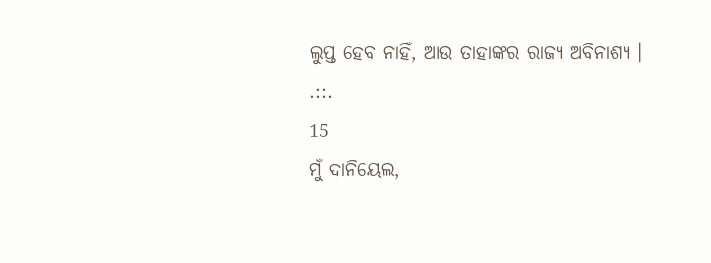ଲୁପ୍ତ ହେବ ନାହିଁ, ଆଉ ତାହାଙ୍କର ରାଜ୍ୟ ଅବିନାଶ୍ୟ ।
.::.
15
ମୁଁ ଦାନିୟେଲ,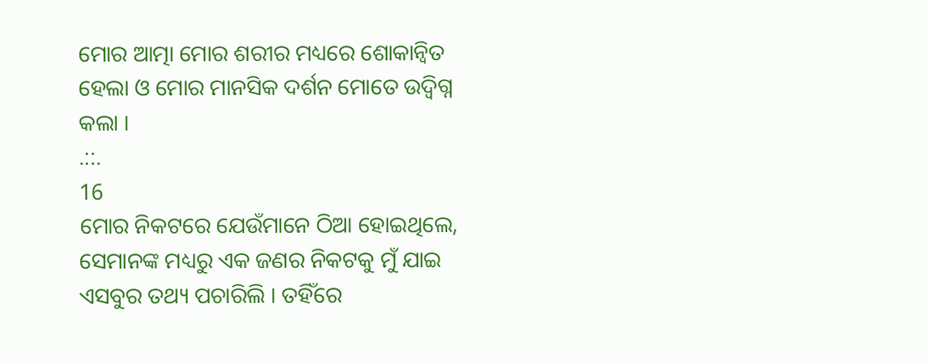ମୋର ଆତ୍ମା ମୋର ଶରୀର ମଧ୍ୟରେ ଶୋକାନ୍ଵିତ ହେଲା ଓ ମୋର ମାନସିକ ଦର୍ଶନ ମୋତେ ଉଦ୍ବିଗ୍ନ କଲା ।
.::.
16
ମୋର ନିକଟରେ ଯେଉଁମାନେ ଠିଆ ହୋଇଥିଲେ, ସେମାନଙ୍କ ମଧ୍ୟରୁ ଏକ ଜଣର ନିକଟକୁ ମୁଁ ଯାଇ ଏସବୁର ତଥ୍ୟ ପଚାରିଲି । ତହିଁରେ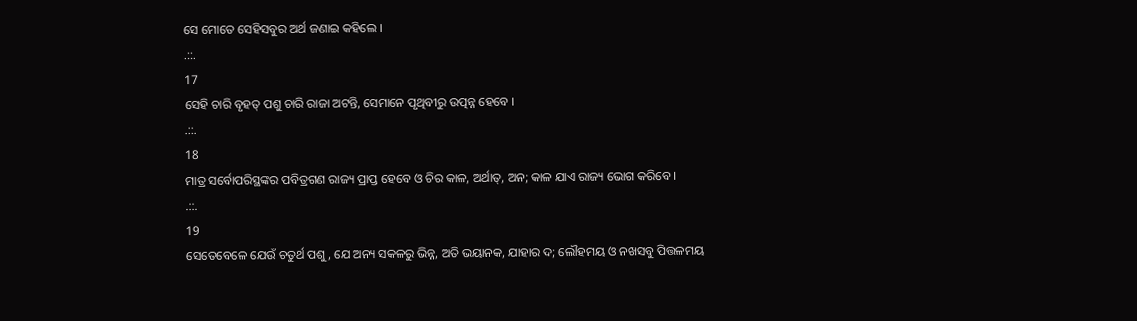ସେ ମୋତେ ସେହିସବୁର ଅର୍ଥ ଜଣାଇ କହିଲେ ।
.::.
17
ସେହି ଚାରି ବୃହତ୍ ପଶୁ ଚାରି ରାଜା ଅଟନ୍ତି, ସେମାନେ ପୃଥିବୀରୁ ଉତ୍ପନ୍ନ ହେବେ ।
.::.
18
ମାତ୍ର ସର୍ବୋପରିସ୍ଥଙ୍କର ପବିତ୍ରଗଣ ରାଜ୍ୟ ପ୍ରାପ୍ତ ହେବେ ଓ ଚିର କାଳ, ଅର୍ଥାତ୍, ଅନ; କାଳ ଯାଏ ରାଜ୍ୟ ଭୋଗ କରିବେ ।
.::.
19
ସେତେବେଳେ ଯେଉଁ ଚତୁର୍ଥ ପଶୁ, ଯେ ଅନ୍ୟ ସକଳରୁ ଭିନ୍ନ, ଅତି ଭୟାନକ, ଯାହାର ଦ; ଲୌହମୟ ଓ ନଖସବୁ ପିତ୍ତଳମୟ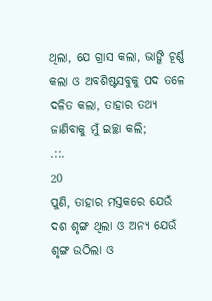ଥିଲା, ଯେ ଗ୍ରାସ କଲା, ଭାଙ୍ଗି ଚୂର୍ଣ୍ଣ କଲା ଓ ଅବଶିଷ୍ଟସବୁକୁ ପଦ ତଳେ ଦଳିତ କଲା, ତାହାର ତଥ୍ୟ ଜାଣିବାକୁ ମୁଁ ଇଚ୍ଛା କଲି;
.::.
20
ପୁଣି, ତାହାର ମସ୍ତକରେ ଯେଉଁ ଦଶ ଶୃଙ୍ଗ ଥିଲା ଓ ଅନ୍ୟ ଯେଉଁ ଶୃଙ୍ଗ ଉଠିଲା ଓ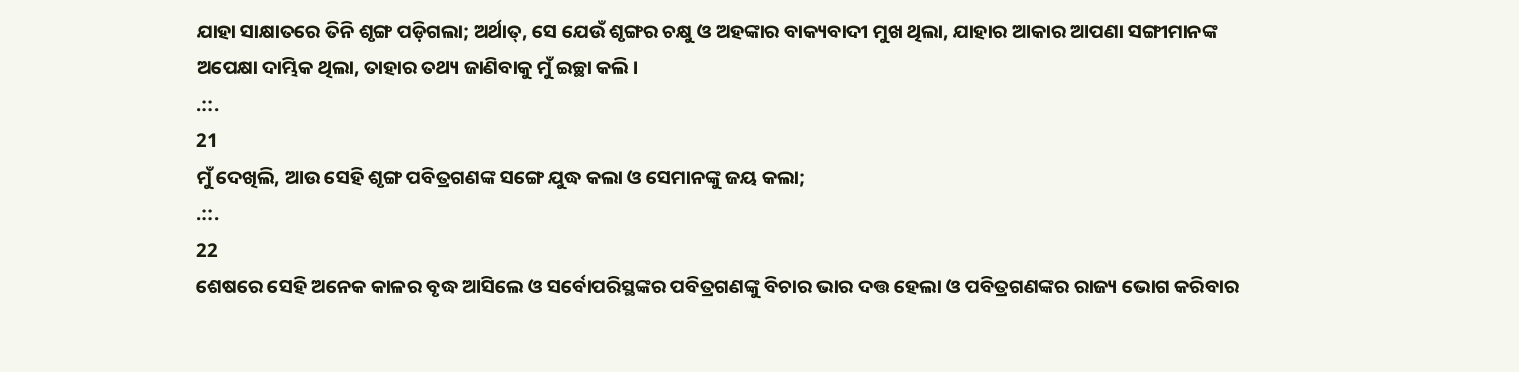ଯାହା ସାକ୍ଷାତରେ ତିନି ଶୃଙ୍ଗ ପଡ଼ିଗଲା; ଅର୍ଥାତ୍, ସେ ଯେଉଁ ଶୃଙ୍ଗର ଚକ୍ଷୁ ଓ ଅହଙ୍କାର ବାକ୍ୟବାଦୀ ମୁଖ ଥିଲା, ଯାହାର ଆକାର ଆପଣା ସଙ୍ଗୀମାନଙ୍କ ଅପେକ୍ଷା ଦାମ୍ଭିକ ଥିଲା, ତାହାର ତଥ୍ୟ ଜାଣିବାକୁ ମୁଁ ଇଚ୍ଛା କଲି ।
.::.
21
ମୁଁ ଦେଖିଲି, ଆଉ ସେହି ଶୃଙ୍ଗ ପବିତ୍ରଗଣଙ୍କ ସଙ୍ଗେ ଯୁଦ୍ଧ କଲା ଓ ସେମାନଙ୍କୁ ଜୟ କଲା;
.::.
22
ଶେଷରେ ସେହି ଅନେକ କାଳର ବୃଦ୍ଧ ଆସିଲେ ଓ ସର୍ବୋପରିସ୍ଥଙ୍କର ପବିତ୍ରଗଣଙ୍କୁ ବିଚାର ଭାର ଦତ୍ତ ହେଲା ଓ ପବିତ୍ରଗଣଙ୍କର ରାଜ୍ୟ ଭୋଗ କରିବାର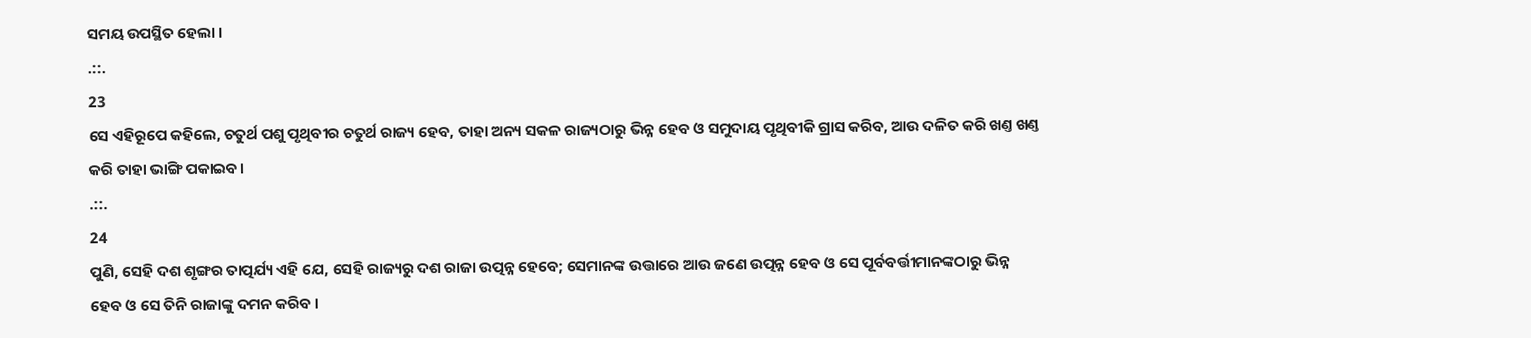ସମୟ ଉପସ୍ଥିତ ହେଲା ।
.::.
23
ସେ ଏହିରୂପେ କହିଲେ, ଚତୁର୍ଥ ପଶୁ ପୃଥିବୀର ଚତୁର୍ଥ ରାଜ୍ୟ ହେବ, ତାହା ଅନ୍ୟ ସକଳ ରାଜ୍ୟଠାରୁ ଭିନ୍ନ ହେବ ଓ ସମୁଦାୟ ପୃଥିବୀକି ଗ୍ରାସ କରିବ, ଆଉ ଦଳିତ କରି ଖଣ୍ତ ଖଣ୍ତ କରି ତାହା ଭାଙ୍ଗି ପକାଇବ।
.::.
24
ପୁଣି, ସେହି ଦଶ ଶୃଙ୍ଗର ତାତ୍ପର୍ଯ୍ୟ ଏହି ଯେ, ସେହି ରାଜ୍ୟରୁ ଦଶ ରାଜା ଉତ୍ପନ୍ନ ହେବେ; ସେମାନଙ୍କ ଉତ୍ତାରେ ଆଉ ଜଣେ ଉତ୍ପନ୍ନ ହେବ ଓ ସେ ପୂର୍ବବର୍ତ୍ତୀମାନଙ୍କଠାରୁ ଭିନ୍ନ ହେବ ଓ ସେ ତିନି ରାଜାଙ୍କୁ ଦମନ କରିବ ।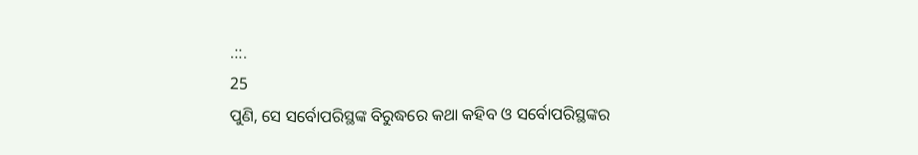.::.
25
ପୁଣି, ସେ ସର୍ବୋପରିସ୍ଥଙ୍କ ବିରୁଦ୍ଧରେ କଥା କହିବ ଓ ସର୍ବୋପରିସ୍ଥଙ୍କର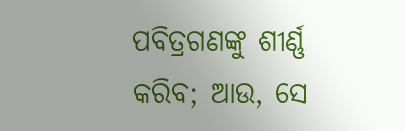ପବିତ୍ରଗଣଙ୍କୁ ଶୀର୍ଣ୍ଣ କରିବ; ଆଉ, ସେ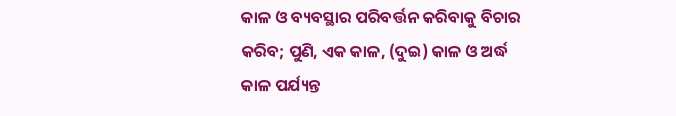କାଳ ଓ ବ୍ୟବସ୍ଥାର ପରିବର୍ତ୍ତନ କରିବାକୁ ବିଚାର କରିବ; ପୁଣି, ଏକ କାଳ, (ଦୁଇ) କାଳ ଓ ଅର୍ଦ୍ଧ କାଳ ପର୍ଯ୍ୟନ୍ତ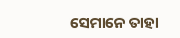ସେମାନେ ତାହା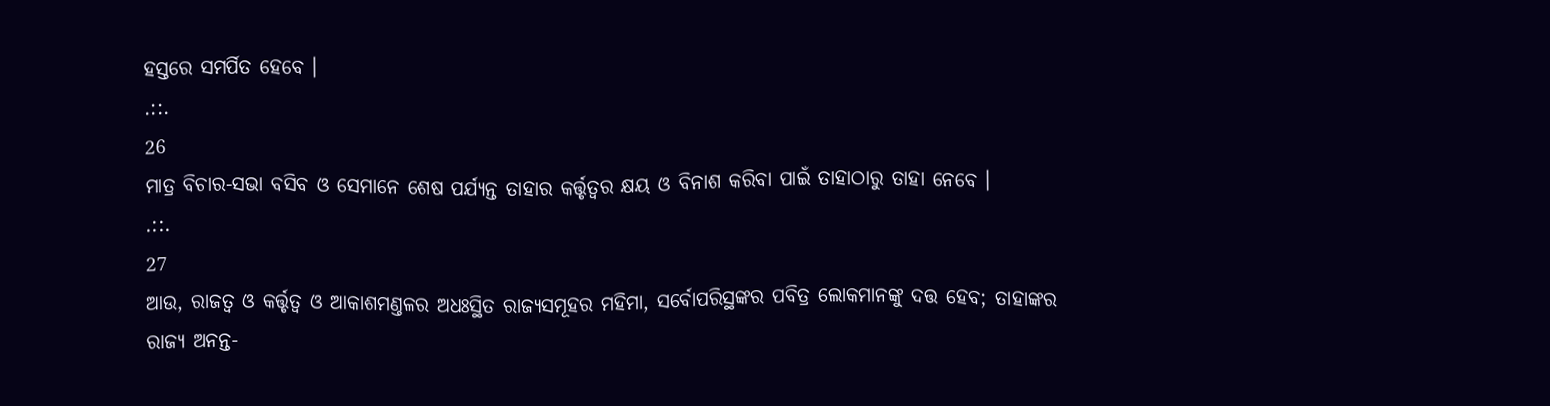ହସ୍ତରେ ସମର୍ପିତ ହେବେ ।
.::.
26
ମାତ୍ର ବିଚାର-ସଭା ବସିବ ଓ ସେମାନେ ଶେଷ ପର୍ଯ୍ୟନ୍ତ ତାହାର କର୍ତ୍ତୃତ୍ଵର କ୍ଷୟ ଓ ବିନାଶ କରିବା ପାଇଁ ତାହାଠାରୁ ତାହା ନେବେ ।
.::.
27
ଆଉ, ରାଜତ୍ଵ ଓ କର୍ତ୍ତୃତ୍ଵ ଓ ଆକାଶମଣ୍ତଳର ଅଧଃସ୍ଥିତ ରାଜ୍ୟସମୂହର ମହିମା, ସର୍ବୋପରିସ୍ଥଙ୍କର ପବିତ୍ର ଲୋକମାନଙ୍କୁ ଦତ୍ତ ହେବ; ତାହାଙ୍କର ରାଜ୍ୟ ଅନନ୍ତ-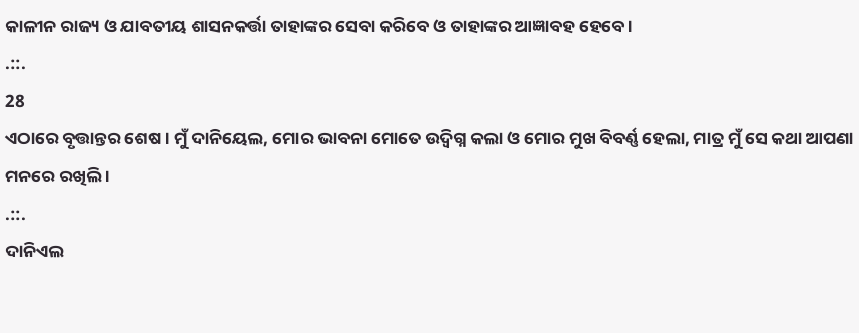କାଳୀନ ରାଜ୍ୟ ଓ ଯାବତୀୟ ଶାସନକର୍ତ୍ତା ତାହାଙ୍କର ସେବା କରିବେ ଓ ତାହାଙ୍କର ଆଜ୍ଞାବହ ହେବେ ।
.::.
28
ଏଠାରେ ବୃତ୍ତାନ୍ତର ଶେଷ । ମୁଁ ଦାନିୟେଲ, ମୋର ଭାବନା ମୋତେ ଉଦ୍ବିଗ୍ନ କଲା ଓ ମୋର ମୁଖ ବିବର୍ଣ୍ଣ ହେଲା, ମାତ୍ର ମୁଁ ସେ କଥା ଆପଣା ମନରେ ରଖିଲି ।
.::.
ଦାନିଏଲ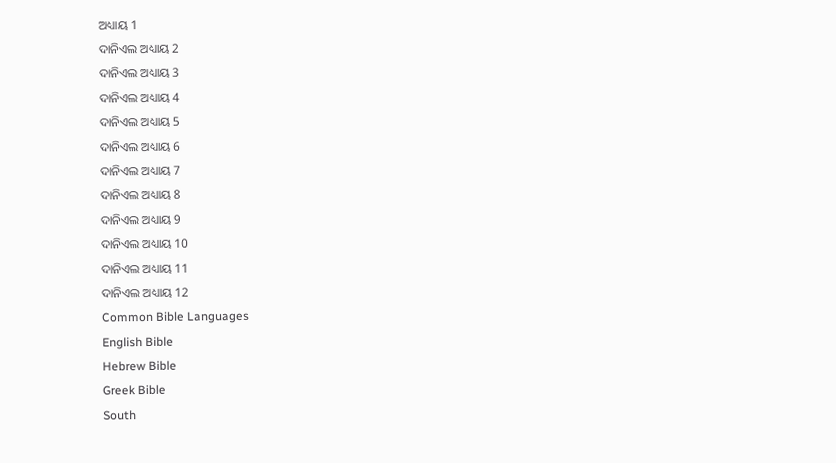ଅଧ୍ୟାୟ 1
ଦାନିଏଲ ଅଧ୍ୟାୟ 2
ଦାନିଏଲ ଅଧ୍ୟାୟ 3
ଦାନିଏଲ ଅଧ୍ୟାୟ 4
ଦାନିଏଲ ଅଧ୍ୟାୟ 5
ଦାନିଏଲ ଅଧ୍ୟାୟ 6
ଦାନିଏଲ ଅଧ୍ୟାୟ 7
ଦାନିଏଲ ଅଧ୍ୟାୟ 8
ଦାନିଏଲ ଅଧ୍ୟାୟ 9
ଦାନିଏଲ ଅଧ୍ୟାୟ 10
ଦାନିଏଲ ଅଧ୍ୟାୟ 11
ଦାନିଏଲ ଅଧ୍ୟାୟ 12
Common Bible Languages
English Bible
Hebrew Bible
Greek Bible
South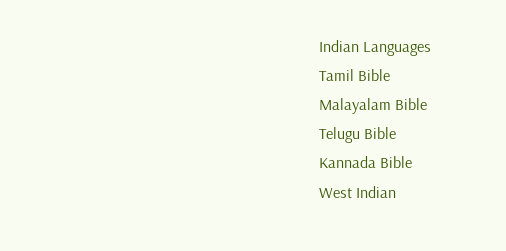Indian Languages
Tamil Bible
Malayalam Bible
Telugu Bible
Kannada Bible
West Indian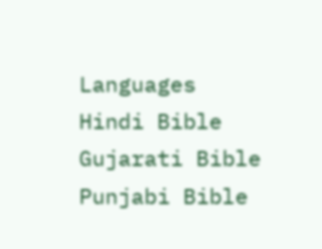Languages
Hindi Bible
Gujarati Bible
Punjabi Bible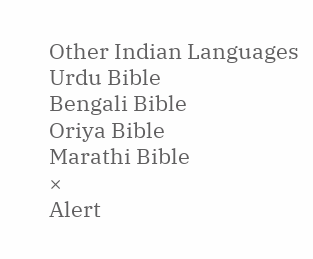Other Indian Languages
Urdu Bible
Bengali Bible
Oriya Bible
Marathi Bible
×
Alert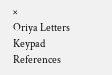×
Oriya Letters Keypad References